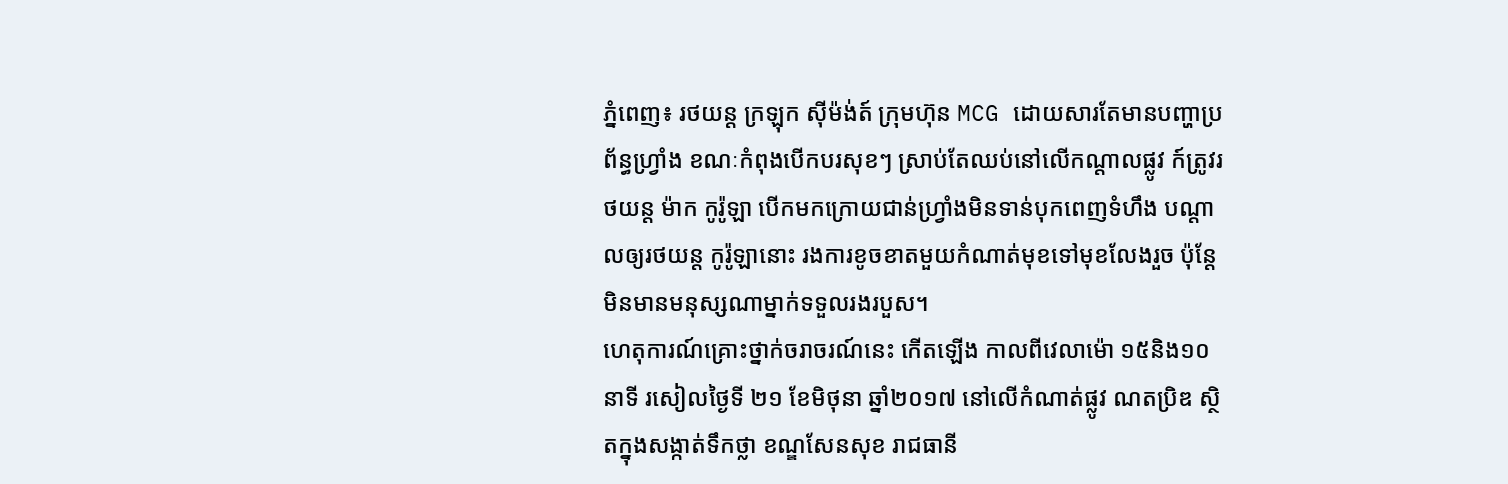ភ្នំពេញ៖ រថយន្ត ក្រឡុក ស៊ីម៉ង់ត៍ ក្រុមហ៊ុន MCG ដោយសារតែមានបញ្ហាប្រព័ន្ធហ្វ្រាំង ខណៈកំពុងបើកបរសុខៗ ស្រាប់តែឈប់នៅលើកណ្តាលផ្លូវ ក៍ត្រូវរថយន្ត ម៉ាក កូរ៉ូឡា បើកមកក្រោយជាន់ហ្វ្រាំងមិនទាន់បុកពេញទំហឹង បណ្តាលឲ្យរថយន្ត កូរ៉ូឡានោះ រងការខូចខាតមួយកំណាត់មុខទៅមុខលែងរួច ប៉ុន្តែមិនមានមនុស្សណាម្នាក់ទទួលរងរបួស។
ហេតុការណ៍គ្រោះថ្នាក់ចរាចរណ៍នេះ កើតឡើង កាលពីវេលាម៉ោ ១៥និង១០នាទី រសៀលថ្ងៃទី ២១ ខែមិថុនា ឆ្នាំ២០១៧ នៅលើកំណាត់ផ្លូវ ណតប្រិឌ ស្ថិតក្នុងសង្កាត់ទឹកថ្លា ខណ្ឌសែនសុខ រាជធានី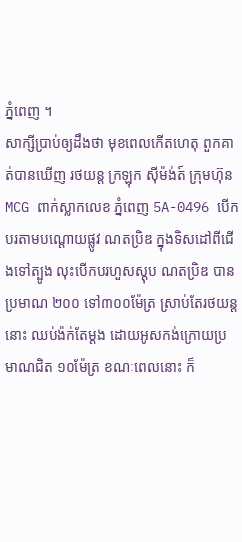ភ្នំពេញ ។
សាក្សីប្រាប់ឲ្យដឹងថា មុខពេលកើតហេតុ ពួកគាត់បានឃើញ រថយន្ត ក្រឡុក ស៊ីម៉ង់ត៍ ក្រុមហ៊ុន MCG ពាក់ស្លាកលេខ ភ្នំពេញ 5A-0496 បើកបរតាមបណ្តោយផ្លូវ ណតប្រិឌ ក្នុងទិសដៅពីជើងទៅត្បូង លុះបើកបរហួសស្តុប ណតប្រិឌ បានប្រមាណ ២០០ ទៅ៣០០ម៉ែត្រ ស្រាប់តែរថយន្តនោះ ឈប់ង៉ក់តែម្តង ដោយអូសកង់ក្រោយប្រមាណជិត ១០ម៉ែត្រ ខណៈពេលនោះ ក៏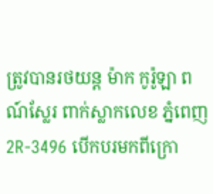ត្រូវបានរថយន្ត ម៉ាក កូរ៉ូឡា ពណ៍ស្លែរ ពាក់ស្លាកលេខ ភ្នំពេញ 2R-3496 បើកបរមកពីក្រោ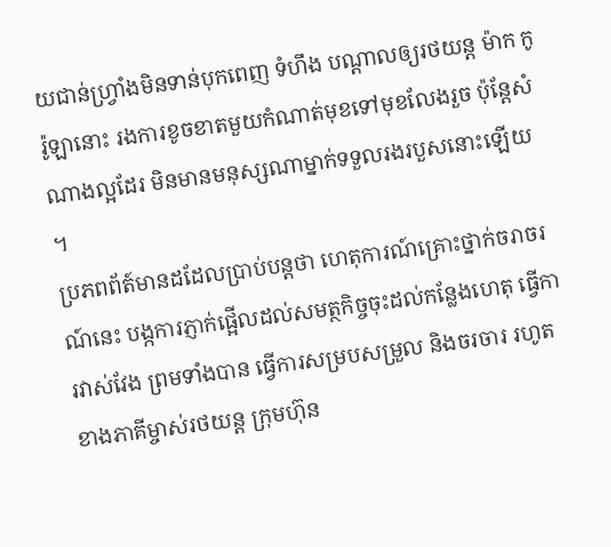យជាន់ហ្វ្រាំងមិនទាន់បុកពេញ ទំហឹង បណ្តាលឲ្យរថយន្ត ម៉ាក កូរ៉ូឡានោះ រងការខូចខាតមួយកំណាត់មុខទៅមុខលែងរួច ប៉ុន្តែសំណាងល្អដែរ មិនមានមនុស្សណាម្នាក់ទទួលរងរបួសនោះឡើយ ។
ប្រភពព័ត៍មានដដែលប្រាប់បន្តថា ហេតុការណ៍គ្រោះថ្នាក់ចរាចរណ៍នេះ បង្កការភ្ញាក់ផ្អើលដល់សមត្ថកិច្ចចុះដល់កន្លែងហេតុ ធ្វើការវាស់វែង ព្រមទាំងបាន ធ្វើការសម្របសម្រួល និងចរចារ រហូតខាងភាគីម្ចាស់រថយន្ត ក្រុមហ៊ុន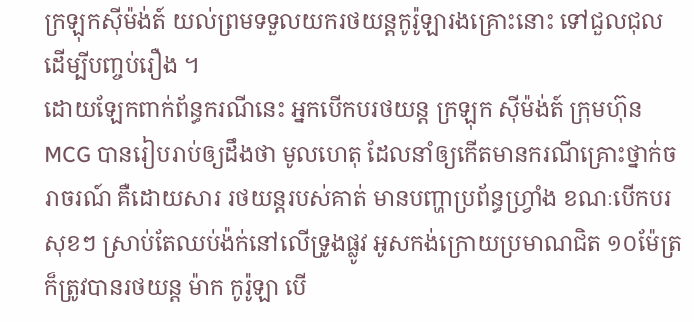ក្រឡុកស៊ីម៉ង់ត៍ យល់ព្រមទទួលយករថយន្តកូរ៉ូឡារងគ្រោះនោះ ទៅជួលជុល ដើម្បីបញ្ចប់រឿង ។
ដោយឡែកពាក់ព័ន្ធករណីនេះ អ្នកបើកបរថយន្ត ក្រឡុក ស៊ីម៉ង់ត៍ ក្រុមហ៊ុន MCG បានរៀបរាប់ឲ្យដឹងថា មូលហេតុ ដែលនាំឲ្យកើតមានករណីគ្រោះថ្នាក់ចរាចរណ៍ គឺដោយសារ រថយន្តរបស់គាត់ មានបញ្ហាប្រព័ន្ធហ្វ្រាំង ខណៈបើកបរសុខៗ ស្រាប់តែឈប់ង៉ក់នៅលើទ្រូងផ្លូវ អូសកង់ក្រោយប្រមាណជិត ១០ម៉ែត្រ ក៏ត្រូវបានរថយន្ត ម៉ាក កូរ៉ូឡា បើ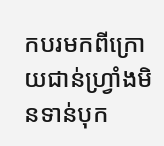កបរមកពីក្រោយជាន់ហ្វ្រាំងមិនទាន់បុក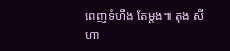ពេញទំហឹង តែម្តង៕ តុង សីហា